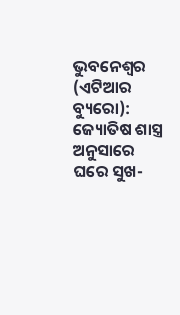ଭୁବନେଶ୍ୱର (ଏଟିଆର ବ୍ୟୁରୋ): ଜ୍ୟୋତିଷ ଶାସ୍ତ୍ର ଅନୁସାରେ ଘରେ ସୁଖ-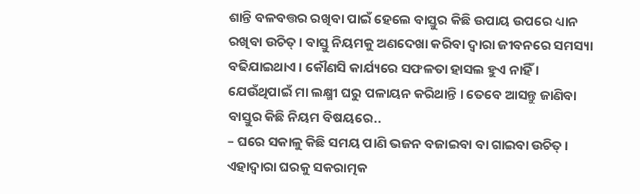ଶାନ୍ତି ବଳବତ୍ତର ରଖିବା ପାଇଁ ହେଲେ ବାସ୍ତୁର କିଛି ଉପାୟ ଉପରେ ଧ୍ୟାନ ରଖିବା ଉଚିତ୍ । ବାସ୍ତୁ ନିୟମକୁ ଅଣଦେଖା କରିବା ଦ୍ୱାରା ଜୀବନରେ ସମସ୍ୟା ବଢିଯାଇଥାଏ । କୌଣସି କାର୍ଯ୍ୟରେ ସଫଳତା ହାସଲ ହୁଏ ନାହିଁ । ଯେଉଁଥିପାଇଁ ମା ଲକ୍ଷ୍ମୀ ଘରୁ ପଳାୟନ କରିଥାନ୍ତି । ତେବେ ଆସନ୍ତୁ ଜାଣିବା ବାସ୍ତୁର କିଛି ନିୟମ ବିଷୟରେ..
– ଘରେ ସକାଳୁ କିଛି ସମୟ ପାଣି ଭଜନ ବଜାଇବା ବା ଗାଇବା ଉଚିତ୍ । ଏହାଦ୍ୱାରା ଘରକୁ ସକରାତ୍ମକ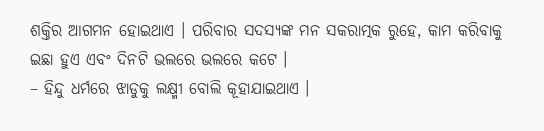ଶକ୍ତିର ଆଗମନ ହୋଇଥାଏ । ପରିବାର ସଦସ୍ୟଙ୍କ ମନ ସକରାତ୍ମକ ରୁହେ, କାମ କରିବାକୁ ଇଛା ହୁଏ ଏବଂ ଦିନଟି ଭଲରେ ଭଲରେ କଟେ ।
– ହିନ୍ଦୁ ଧର୍ମରେ ଝାଡୁକୁ ଲକ୍ଷ୍ମୀ ବୋଲି କୂହାଯାଇଥାଏ ।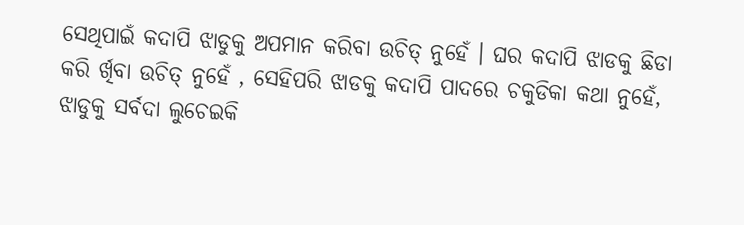ସେଥିପାଇଁ କଦାପି ଝାଡୁକୁ ଅପମାନ କରିବା ଉଚିତ୍ ନୁହେଁ । ଘର କଦାପି ଝାଡକୁ ଛିଡା କରି ର୍ଖିବା ଉଚିତ୍ ନୁହେଁ , ସେହିପରି ଝାଡକୁ କଦାପି ପାଦରେ ଚକୁଡିକା କଥା ନୁହେଁ, ଝାଡୁକୁ ସର୍ବଦା ଲୁଚେଇକି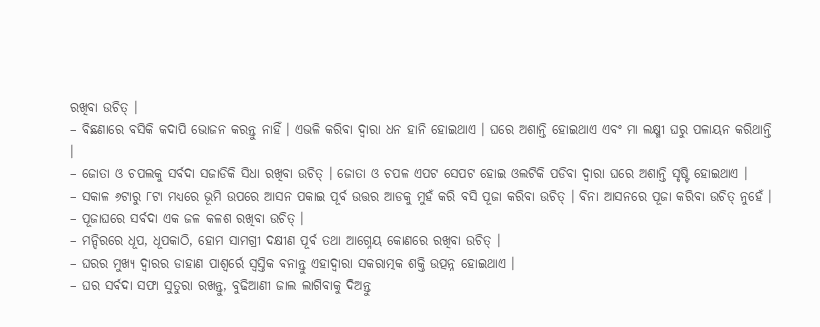ରଖିବା ଉଚିତ୍ ।
– ବିଛଣାରେ ବସିକି କଦାପି ଭୋଜନ କରନ୍ତୁ ନାହିଁ । ଏଭଳି କରିବା ଦ୍ୱାରା ଧନ ହାନି ହୋଇଥାଏ । ଘରେ ଅଶାନ୍ତି ହୋଇଥାଏ ଏବଂ ମା ଲକ୍ଷ୍ମୀ ଘରୁ ପଳାୟନ କରିଥାନ୍ତି ।
– ଜୋତା ଓ ଚପଲକୁ ସର୍ବଦା ସଜାଡିକି ସିଧା ରଖିବା ଉଚିତ୍ । ଜୋତା ଓ ଚପଳ ଏପଟ ସେପଟ ହୋଇ ଓଲଟିକି ପଡିବା ଦ୍ୱାରା ଘରେ ଅଶାନ୍ତି ସୃଷ୍ଟି ହୋଇଥାଏ ।
– ସକାଳ ୬ଟାରୁ ୮ଟା ମଧ୍ୟରେ ଭୂମି ଉପରେ ଆସନ ପକାଇ ପୂର୍ବ ଉତ୍ତର ଆଡକୁ ମୁହଁ କରି ବସି ପୂଜା କରିବା ଉଚିତ୍ । ବିନା ଆସନରେ ପୂଜା କରିବା ଉଚିତ୍ ନୁହେଁ ।
– ପୂଜାଘରେ ସର୍ବଦା ଏକ ଜଳ କଳଶ ରଖିବା ଉଚିତ୍ ।
– ମନ୍ଦିରରେ ଧୂପ, ଧୂପକାଠି, ହୋମ ସାମଗ୍ରୀ ଦକ୍ଷୀଣ ପୂର୍ବ ତଥା ଆଗ୍ନେୟ କୋଣରେ ରଖିବା ଉଚିତ୍ ।
– ଘରର ମୁଖ୍ୟ ଦ୍ୱାରର ଡାହାଣ ପାଶ୍ୱର୍ରେ ସ୍ୱସ୍ତିକ ବନାନ୍ତୁ ଏହାଦ୍ୱାରା ସକରାତ୍ମକ ଶକ୍ତି ଉତ୍ପନ୍ନ ହୋଇଥାଏ ।
– ଘର ସର୍ବଦା ସଫା ସୁତୁରା ରଖନ୍ତୁ, ବୁଢିଆଣୀ ଜାଲ ଲାଗିବାକୁ ଦିଅନ୍ତୁ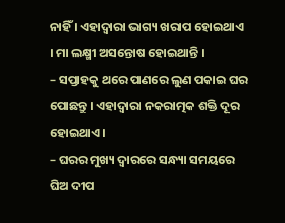ନାହିଁ । ଏହାଦ୍ୱାରା ଭାଗ୍ୟ ଖରାପ ହୋଇଥାଏ । ମା ଲକ୍ଷ୍ମୀ ଅସନ୍ତୋଷ ହୋଇଥାନ୍ତି ।
– ସପ୍ତାହକୁ ଥରେ ପାଣରେ ଲୁଣ ପକାଇ ଘର ପୋଛନ୍ତୁ । ଏହାଦ୍ୱାରା ନକରାତ୍ମକ ଶକ୍ତି ଦୂର ହୋଇଥାଏ ।
– ଘରର ମୁଖ୍ୟ ଦ୍ୱାରରେ ସନ୍ଧ୍ୟା ସମୟରେ ଘିଅ ଦୀପ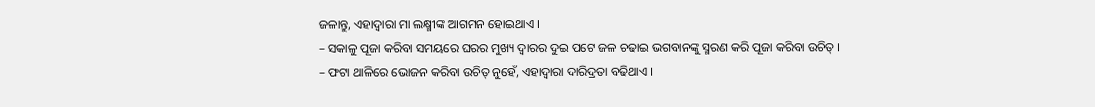ଜଳାନ୍ତୁ, ଏହାଦ୍ୱାରା ମା ଲକ୍ଷ୍ମୀଙ୍କ ଆଗମନ ହୋଇଥାଏ ।
– ସକାଳୁ ପୂଜା କରିବା ସମୟରେ ଘରର ମୁଖ୍ୟ ଦ୍ୱାରର ଦୁଇ ପଟେ ଜଳ ଚଢାଇ ଭଗବାନଙ୍କୁ ସ୍ମରଣ କରି ପୂଜା କରିବା ଉଚିତ୍ ।
– ଫଟା ଥାଳିରେ ଭୋଜନ କରିବା ଉଚିତ୍ ନୁହେଁ, ଏହାଦ୍ୱାରା ଦାରିଦ୍ରତା ବଢିଥାଏ ।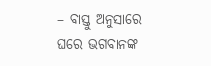– ବାସ୍ତୁ ଅନୁସାରେ ଘରେ ଭଗବାନଙ୍କ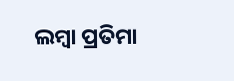ଲମ୍ବା ପ୍ରତିମା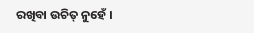ରଖିବା ଉଚିତ୍ ନୁହେଁ ।